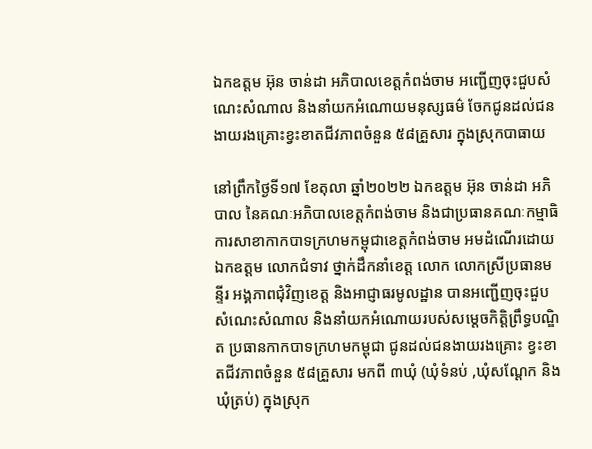ឯកឧត្តម អ៊ុន ចាន់ដា អភិបាលខេត្តកំពង់ចាម អញ្ជើញចុះជួបសំណេះសំណាល និងនាំយកអំណោយមនុស្សធម៌ ចែកជូនដល់ជនងាយរងគ្រោះខ្វះខាតជីវភាពចំនួន ៥៨គ្រួសារ ក្នុងស្រុកបាធាយ

នៅព្រឹកថ្ងៃទី១៧ ខែតុលា ឆ្នាំ២០២២ ឯកឧត្តម អ៊ុន ចាន់ដា អភិបាល នៃគណៈអភិបាលខេត្តកំពង់ចាម និងជាប្រធានគណៈកម្មាធិការសាខាកាកបាទក្រហមកម្ពុជាខេត្តកំពង់ចាម អមដំណើរដោយ ឯកឧត្តម លោកជំទាវ ថ្នាក់ដឹកនាំខេត្ត លោក លោកស្រីប្រធានមន្ទីរ អង្គភាពជុំវិញខេត្ត និងអាជ្ញាធរមូលដ្ឋាន បានអញ្ជើញចុះជួបសំណេះសំណាល និងនាំយកអំណោយរបស់សម្តេចកិត្តិព្រឹទ្ធបណ្ឌិត ប្រធានកាកបាទក្រហមកម្ពុជា ជូនដល់ជនងាយរងគ្រោះ ខ្វះខាតជីវភាពចំនួន ៥៨គ្រួសារ មកពី ៣ឃុំ (ឃុំទំនប់ ,ឃុំសណ្តែក និងឃុំត្រប់) ក្នុងស្រុក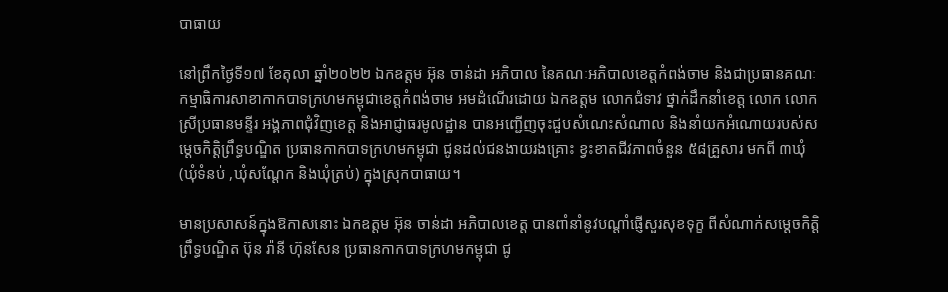បាធាយ

នៅព្រឹកថ្ងៃទី១៧ ខែតុលា ឆ្នាំ២០២២ ឯកឧត្តម អ៊ុន ចាន់ដា អភិបាល នៃគណៈអភិបាលខេត្តកំពង់ចាម និងជាប្រធានគណៈកម្មាធិការសាខាកាកបាទក្រហមកម្ពុជាខេត្តកំពង់ចាម អមដំណើរដោយ ឯកឧត្តម លោកជំទាវ ថ្នាក់ដឹកនាំខេត្ត លោក លោកស្រីប្រធានមន្ទីរ អង្គភាពជុំវិញខេត្ត និងអាជ្ញាធរមូលដ្ឋាន បានអញ្ជើញចុះជួបសំណេះសំណាល និងនាំយកអំណោយរបស់សម្តេចកិត្តិព្រឹទ្ធបណ្ឌិត ប្រធានកាកបាទក្រហមកម្ពុជា ជូនដល់ជនងាយរងគ្រោះ ខ្វះខាតជីវភាពចំនួន ៥៨គ្រួសារ មកពី ៣ឃុំ (ឃុំទំនប់ ,ឃុំសណ្តែក និងឃុំត្រប់) ក្នុងស្រុកបាធាយ។

មានប្រសាសន៍ក្នុងឱកាសនោះ ឯកឧត្តម អ៊ុន ចាន់ដា អភិបាលខេត្ត បានពាំនាំនូវបណ្តាំផ្ញើសួរសុខទុក្ខ ពីសំណាក់សម្ដេចកិត្ដិព្រឹទ្ធបណ្ឌិត ប៊ុន រ៉ានី ហ៊ុនសែន ប្រធានកាកបាទក្រហមកម្ពុជា ជូ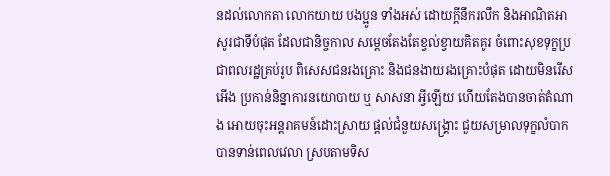នដល់លោកតា លោកយាយ បងប្អូន ទាំងអស់ ដោយក្តីនឹករលឹក និងអាណិតអាសូរជាទីបំផុត ដែលជានិច្ចកាល សម្ដេចតែងតែខ្វល់ខ្វាយគិតគូរ ចំពោះសុខទុក្ខប្រជាពលរដ្ឋគ្រប់រូប ពិសេសជនរងគ្រោះ និងជនងាយរងគ្រោះបំផុត ដោយមិនរើសអើង ប្រកាន់និន្នាការនយោបាយ ឬ សាសនា អ្វីឡើយ ហើយតែងបានចាត់តំណាង អោយចុះអន្តរាគមន៍ដោះស្រាយ ផ្តល់ជំនួយសង្រ្គោះ ជួយសម្រាលទុក្ខលំបាក បានទាន់ពេលវេលា ស្របតាមទិស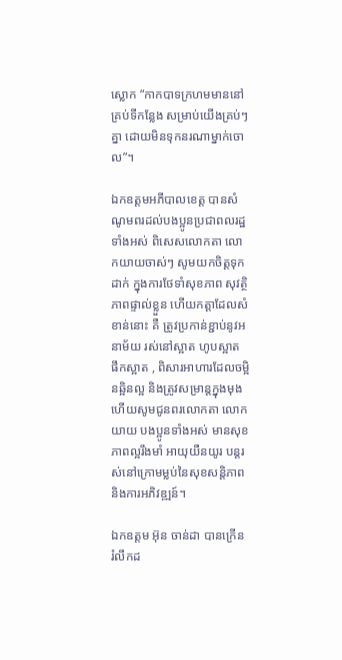ស្លោក “កាកបាទក្រហមមាននៅគ្រប់ទីកន្លែង សម្រាប់យើងគ្រប់ៗគ្នា ដោយមិនទុកនរណាម្នាក់ចោល”។

ឯកឧត្តមអភីបាលខេត្ត បានសំណូមពរដល់បងប្អូនប្រជាពលរដ្ឋទាំងអស់ ពិសេសលោកតា លោកយាយចាស់ៗ សូមយកចិត្តទុកដាក់ ក្នុងការថែទាំសុខភាព សុវត្ថិភាពផ្ទាល់ខ្លួន ហើយកត្តាដែលសំខាន់នោះ គឺ ត្រូវប្រកាន់ខ្ជាប់នូវអនាម័យ រស់នៅស្អាត ហូបស្អាត ផឹកស្អាត , ពិសារអាហារដែលចម្អិនឆ្អិនល្អ និងត្រូវសម្រាន្តក្នុងមុង ហើយសូមជូនពរលោកតា លោកយាយ បងប្អូនទាំងអស់ មានសុខភាពល្អរឹងមាំ អាយុយឺនយូរ បន្តរស់នៅក្រោមម្លប់នៃសុខសន្តិភាព និងការអភិវឌ្ឍន៍។

ឯកឧត្តម អ៊ុន ចាន់ដា បានក្រើន រំលឹកដ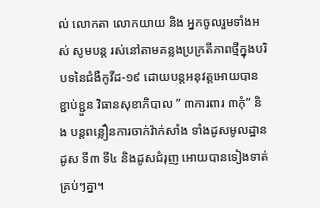ល់ លោកតា លោកយាយ និង អ្នកចូលរួមទាំងអស់ សូមបន្ត រស់នៅតាមគន្លងប្រក្រតីភាពថ្មីក្នុងបរិបទនៃជំងឺកូវីដ-១៩ ដោយបន្តអនុវត្តអោយបានខ្ជាប់ខ្ជួន វិធានសុខាភិបាល ” ៣ការពារ ៣កុំ” និង បន្តពន្លឿនការចាក់វ៉ាក់សាំង ទាំងដូសមូលដ្ឋាន ដូស ទី៣ ទី៤ និងដូសជំរុញ អោយបានទៀងទាត់ គ្រប់ៗគ្នា។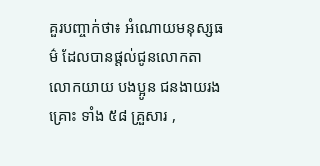គួរបញ្ចាក់ថា៖ អំណោយមនុស្សធម៌ ដែលបានផ្តល់ជូនលោកតា លោកយាយ បងប្អូន ជនងាយរងគ្រោះ ទាំង ៥៨ គ្រួសារ ,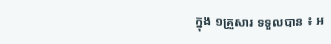ក្នុង ១គ្រួសារ ទទួលបាន ៖ អ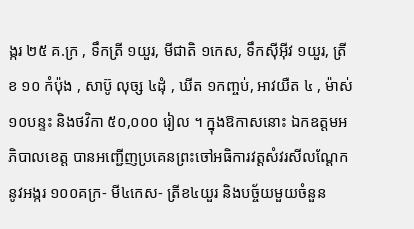ង្ករ ២៥ គ.ក្រ , ទឹកត្រី ១យួរ, មីជាតិ ១កេស, ទឹកស៊ីអ៊ីវ ១យួរ, ត្រីខ ១០ កំប៉ុង , សាប៊ូ លុច្ស ៤ដុំ , ឃីត ១កញ្ចប់, អាវយឺត ៤ , ម៉ាស់ ១០បន្ទះ និងថវិកា ៥០,០០០ រៀល ។ ក្នុងឱកាសនោះ ឯកឧត្តមអភិបាលខេត្ត បានអញ្ជើញប្រគេនព្រះចៅអធិការវត្តសំវរសីលណ្តែក នូវអង្ករ ១០០គក្រ- មី៤កេស- ត្រីខ៤យួរ និងបច្ច័យមួយចំនួន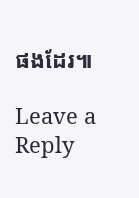ផងដែរ៕

Leave a Reply